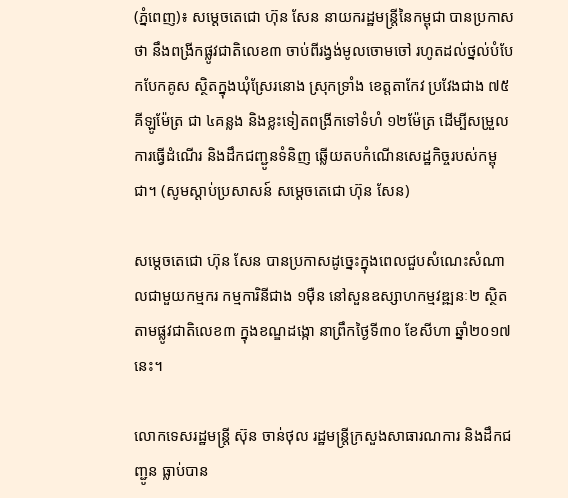(ភ្នំពេញ)៖ សម្តេចតេជោ ហ៊ុន សែន នាយករដ្ឋមន្រ្តីនៃកម្ពុជា បានប្រកាសថា នឹងពង្រីកផ្លូវជាតិលេខ៣ ចាប់ពីរង្វង់មូលចោមចៅ រហូតដល់ថ្នល់បំបែកបែកគូស ស្ថិតក្នុងឃុំស្រែរនោង ស្រុកទ្រាំង ខេត្តតាកែវ ប្រវែងជាង ៧៥គីឡូម៉ែត្រ ជា ៤គន្លង និងខ្លះទៀតពង្រីកទៅទំហំ ១២ម៉ែត្រ ដើម្បីសម្រួលការធ្វើដំណើរ និងដឹកជញ្ជូនទំនិញ ឆ្លើយតបកំណើនសេដ្ឋកិច្ចរបស់កម្ពុជា។ (សូមស្ដាប់ប្រសាសន៍ សម្ដេចតេជោ ហ៊ុន សែន)

សម្តេចតេជោ ហ៊ុន សែន បានប្រកាសដូច្នេះក្នុងពេលជួបសំណេះសំណាលជាមួយកម្មករ កម្មការិនីជាង ១ម៉ឺន នៅសួនឧស្សាហកម្មវឌ្ឍនៈ២ ស្ថិតតាមផ្លូវជាតិលេខ៣ ក្នុងខណ្ឌដង្កោ នាព្រឹកថ្ងៃទី៣០ ខែសីហា ឆ្នាំ២០១៧នេះ។

លោកទេសរដ្ឋមន្រ្តី ស៊ុន ចាន់ថុល រដ្ឋមន្រ្តីក្រសួងសាធារណការ និងដឹកជញ្ជូន ធ្លាប់បាន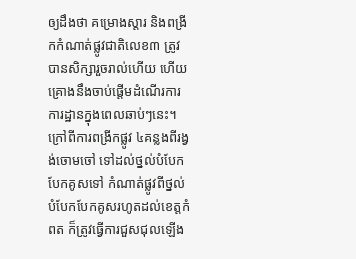ឲ្យដឹងថា គម្រោងស្តារ និងពង្រីកកំណាត់ផ្លូវជាតិលេខ៣ ត្រូវបានសិក្សារួចរាល់ហើយ ហើយគ្រោងនឹងចាប់ផ្តើមដំណើរការការដ្ឋានក្នុងពេលឆាប់ៗនេះ។ ក្រៅពីការពង្រីកផ្លូវ ៤គន្លងពីរង្វង់ចោមចៅ ទៅដល់ថ្នល់បំបែកបែកគូសទៅ កំណាត់ផ្លូវពីថ្នល់បំបែកបែកគូសរហូតដល់ខេត្តកំពត ក៏ត្រូវធ្វើការជួសជុលឡើង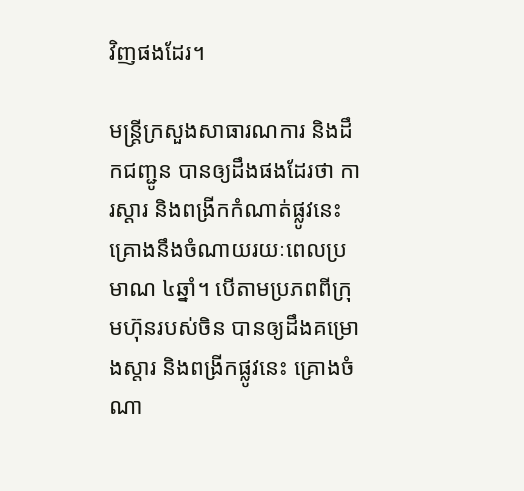វិញផងដែរ។

មន្រ្តីក្រសួងសាធារណការ និងដឹកជញ្ជូន បានឲ្យដឹងផងដែរថា ការស្តារ និងពង្រីកកំណាត់ផ្លូវនេះ គ្រោងនឹងចំណាយរយៈពេលប្រមាណ ៤ឆ្នាំ។ បើតាមប្រភពពីក្រុមហ៊ុនរបស់ចិន បានឲ្យដឹងគម្រោងស្តារ និងពង្រីកផ្លូវនេះ គ្រោងចំណា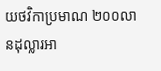យថវិកាប្រមាណ ២០០លានដុល្លារអា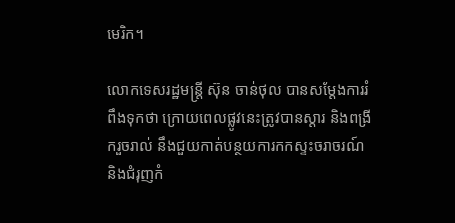មេរិក។

លោកទេសរដ្ឋមន្រ្តី ស៊ុន ចាន់ថុល បានសម្តែងការរំពឹងទុកថា ក្រោយពេលផ្លូវនេះត្រូវបានស្តារ និងពង្រីករួចរាល់ នឹងជួយកាត់បន្ថយការកកស្ទះចរាចរណ៍ និងជំរុញកំ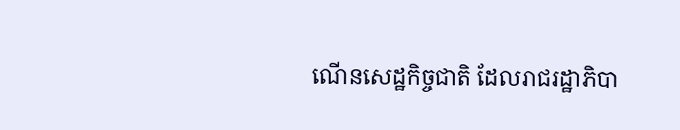ណើនសេដ្ឋកិច្ចជាតិ ដែលរាជរដ្ឋាភិបា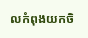លកំពុងយកចិ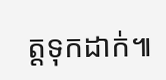ត្តទុកដាក់៕